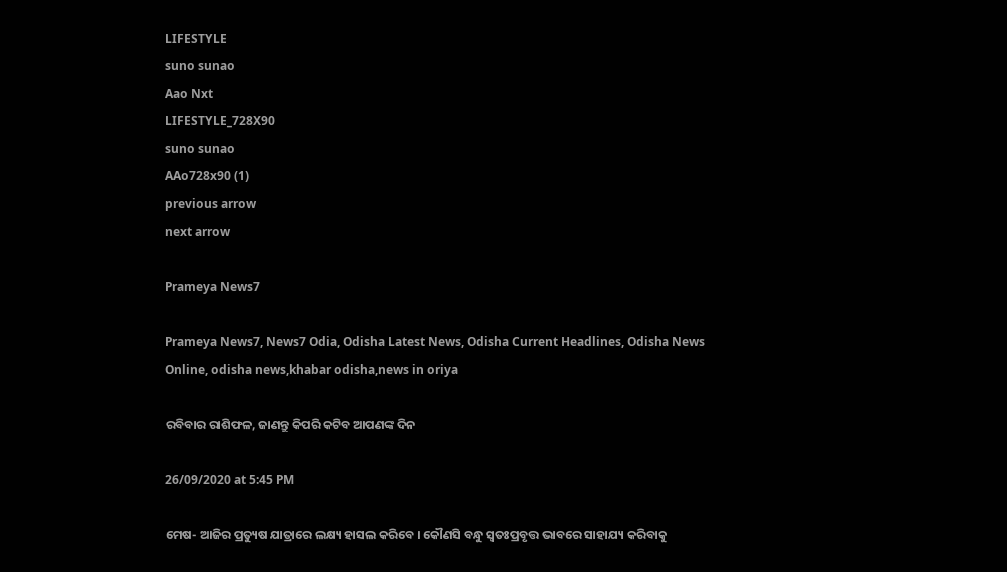LIFESTYLE
suno sunao
Aao Nxt
LIFESTYLE_728X90
suno sunao
AAo728x90 (1)
previous arrow
next arrow

Prameya News7

Prameya News7, News7 Odia, Odisha Latest News, Odisha Current Headlines, Odisha News Online, odisha news,khabar odisha,news in oriya

ରବିବାର ରାଶିଫଳ, ଜାଣନ୍ତୁ କିପରି କଟିବ ଆପଣଙ୍କ ଦିନ

26/09/2020 at 5:45 PM

ମେଷ- ଆଜିର ପ୍ରତ୍ୟୁଷ ଯାତ୍ରାରେ ଲକ୍ଷ୍ୟ ହାସଲ କରିବେ । କୌଣସି ବନ୍ଧୁ ସ୍ୱତଃପ୍ରବୃତ୍ତ ଭାବରେ ସାହାଯ୍ୟ କରିବାକୁ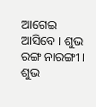ଆଗେଇ ଆସିବେ । ଶୁଭ ରଙ୍ଗ ନାରଙ୍ଗୀ । ଶୁଭ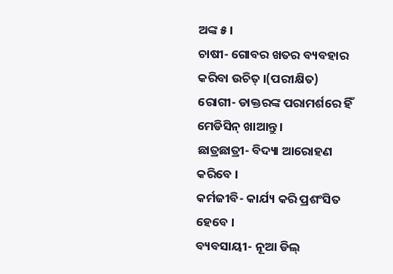ଅଙ୍କ ୫ ।
ଚାଷୀ- ଗୋବର ଖତର ବ୍ୟବହାର କରିବା ଉଚିତ୍ ।(ପରୀକ୍ଷିତ)
ରୋଗୀ- ଡାକ୍ତରଙ୍କ ପରାମର୍ଶରେ ହିଁ ମେଡିସିନ୍ ଖାଆନ୍ତୁ ।
ଛାତ୍ରଛାତ୍ରୀ- ବିଦ୍ୟା ଆରୋହଣ କରିବେ ।
କର୍ମଜୀବି- କାର୍ଯ୍ୟ କରି ପ୍ରଶଂସିତ ହେବେ ।
ବ୍ୟବସାୟୀ- ନୂଆ ଡିଲ୍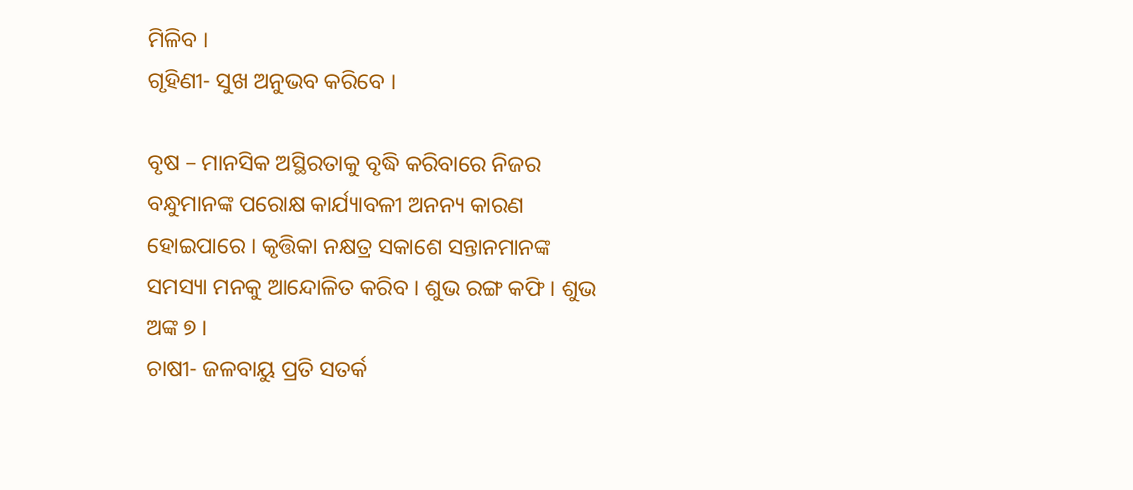ମିଳିବ ।
ଗୃହିଣୀ- ସୁଖ ଅନୁଭବ କରିବେ ।

ବୃଷ – ମାନସିକ ଅସ୍ଥିରତାକୁ ବୃଦ୍ଧି କରିବାରେ ନିଜର ବନ୍ଧୁମାନଙ୍କ ପରୋକ୍ଷ କାର୍ଯ୍ୟାବଳୀ ଅନନ୍ୟ କାରଣ ହୋଇପାରେ । କୃତ୍ତିକା ନକ୍ଷତ୍ର ସକାଶେ ସନ୍ତାନମାନଙ୍କ ସମସ୍ୟା ମନକୁ ଆନ୍ଦୋଳିତ କରିବ । ଶୁଭ ରଙ୍ଗ କଫି । ଶୁଭ ଅଙ୍କ ୭ ।
ଚାଷୀ- ଜଳବାୟୁ ପ୍ରତି ସତର୍କ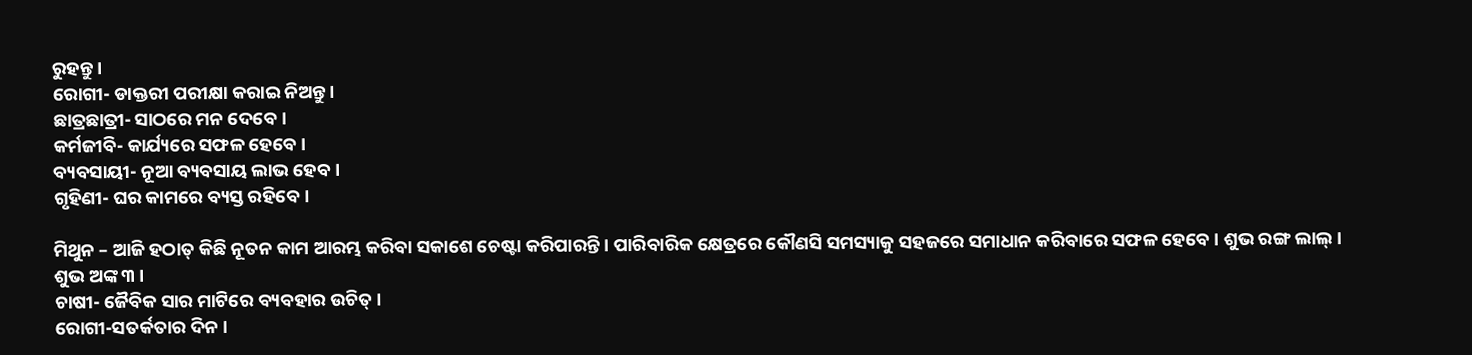ରୁହନ୍ତୁ ।
ରୋଗୀ- ଡାକ୍ତରୀ ପରୀକ୍ଷା କରାଇ ନିଅନ୍ତୁ ।
ଛାତ୍ରଛାତ୍ରୀ- ସାଠରେ ମନ ଦେବେ ।
କର୍ମଜୀବି- କାର୍ଯ୍ୟରେ ସଫଳ ହେବେ ।
ବ୍ୟବସାୟୀ- ନୂଆ ବ୍ୟବସାୟ ଲାଭ ହେବ ।
ଗୃହିଣୀ- ଘର କାମରେ ବ୍ୟସ୍ତ ରହିବେ ।

ମିଥୁନ – ଆଜି ହଠାତ୍ କିଛି ନୂତନ କାମ ଆରମ୍ଭ କରିବା ସକାଶେ ଚେଷ୍ଟା କରିପାରନ୍ତି । ପାରିବାରିକ କ୍ଷେତ୍ରରେ କୌଣସି ସମସ୍ୟାକୁ ସହଜରେ ସମାଧାନ କରିବାରେ ସଫଳ ହେବେ । ଶୁଭ ରଙ୍ଗ ଲାଲ୍ । ଶୁଭ ଅଙ୍କ ୩ ।
ଚାଷୀ- ଜୈବିକ ସାର ମାଟିରେ ବ୍ୟବହାର ଉଚିତ୍ ।
ରୋଗୀ-ସତର୍କତାର ଦିନ ।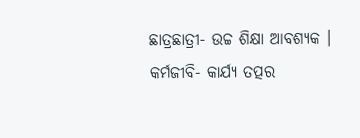ଛାତ୍ରଛାତ୍ରୀ- ଉଚ୍ଚ ଶିକ୍ଷା ଆବଶ୍ୟକ ।
କର୍ମଜୀବି- କାର୍ଯ୍ୟ ତତ୍ପର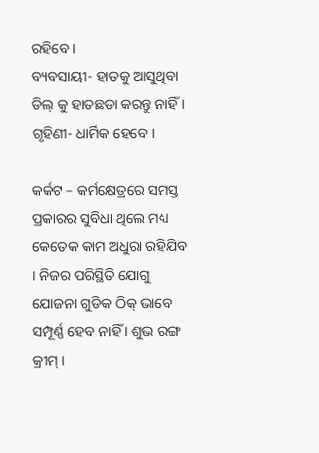ରହିବେ ।
ବ୍ୟବସାୟୀ- ହାତକୁ ଆସୁଥିବା ଡିଲ୍ କୁ ହାତଛଡା କରନ୍ତୁ ନାହିଁ ।
ଗୃହିଣୀ- ଧାର୍ମିକ ହେବେ ।

କର୍କଟ – କର୍ମକ୍ଷେତ୍ରରେ ସମସ୍ତ ପ୍ରକାରର ସୁବିଧା ଥିଲେ ମଧ୍ୟ କେତେକ କାମ ଅଧୁରା ରହିଯିବ । ନିଜର ପରିସ୍ଥିତି ଯୋଗୁ ଯୋଜନା ଗୁଡିକ ଠିକ୍ ଭାବେ ସମ୍ପୂର୍ଣ୍ଣ ହେବ ନାହିଁ । ଶୁଭ ରଙ୍ଗ କ୍ରୀମ୍ ।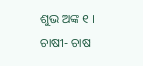ଶୁଭ ଅଙ୍କ ୧ ।
ଚାଷୀ- ଚାଷ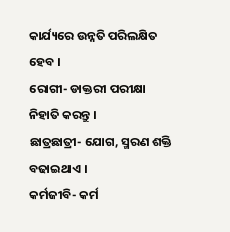କାର୍ଯ୍ୟରେ ଉନ୍ନତି ପରିଲକ୍ଷିତ ହେବ ।
ରୋଗୀ- ଡାକ୍ତରୀ ପରୀକ୍ଷା ନିହାତି କରନ୍ତୁ ।
ଛାତ୍ରଛାତ୍ରୀ- ଯୋଗ, ସ୍ମରଣ ଶକ୍ତି ବଢାଇଥାଏ ।
କର୍ମଜୀବି- କର୍ମ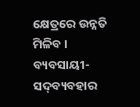କ୍ଷେତ୍ରରେ ଉନ୍ନତି ମିଳିବ ।
ବ୍ୟବସାୟୀ- ସଦ୍‌ବ୍ୟବହାର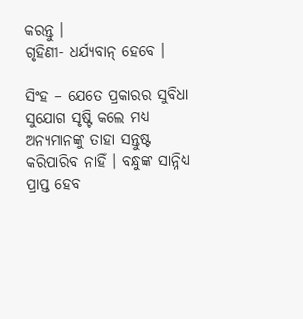କରନ୍ତୁ ।
ଗୃହିଣୀ- ଧର୍ଯ୍ୟବାନ୍ ହେବେ ।

ସିଂହ – ଯେତେ ପ୍ରକାରର ସୁବିଧା ସୁଯୋଗ ସୃଷ୍ଟି କଲେ ମଧ୍ୟ ଅନ୍ୟମାନଙ୍କୁ ତାହା ସନ୍ତୁଷ୍ଟ କରିପାରିବ ନାହିଁ । ବନ୍ଧୁଙ୍କ ସାନ୍ନିଧ୍ୟ ପ୍ରାପ୍ତ ହେବ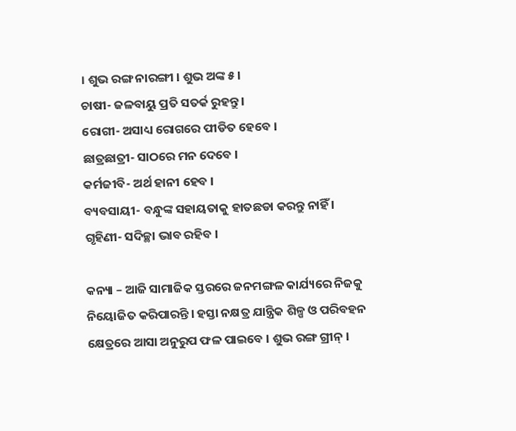। ଶୁଭ ରଙ୍ଗ ନାରଙ୍ଗୀ । ଶୁଭ ଅଙ୍କ ୫ ।
ଚାଷୀ- ଜଳବାୟୁ ପ୍ରତି ସତର୍କ ରୁହନ୍ତୁ ।
ରୋଗୀ- ଅସାଧ୍ୟ ରୋଗରେ ପୀଡିତ ହେବେ ।
ଛାତ୍ରଛାତ୍ରୀ- ସାଠରେ ମନ ଦେବେ ।
କର୍ମଜୀବି- ଅର୍ଥ ହାନୀ ହେବ ।
ବ୍ୟବସାୟୀ- ବନ୍ଧୁଙ୍କ ସହାୟତାକୁ ହାତଛଡା କରନ୍ତୁ ନାହିଁ ।
ଗୃହିଣୀ- ସଦିଚ୍ଛା ଭାବ ରହିବ ।

କନ୍ୟା – ଆଜି ସାମାଜିକ ସ୍ତରରେ ଜନମଙ୍ଗଳ କାର୍ଯ୍ୟରେ ନିଜକୁ ନିୟୋଜିତ କରିପାରନ୍ତି । ହସ୍ତା ନକ୍ଷତ୍ର ଯାନ୍ତ୍ରିକ ଶିଳ୍ପ ଓ ପରିବହନ କ୍ଷେତ୍ରରେ ଆସା ଅନୁରୁପ ଫଳ ପାଇବେ । ଶୁଭ ରଙ୍ଗ ଗ୍ରୀନ୍ ।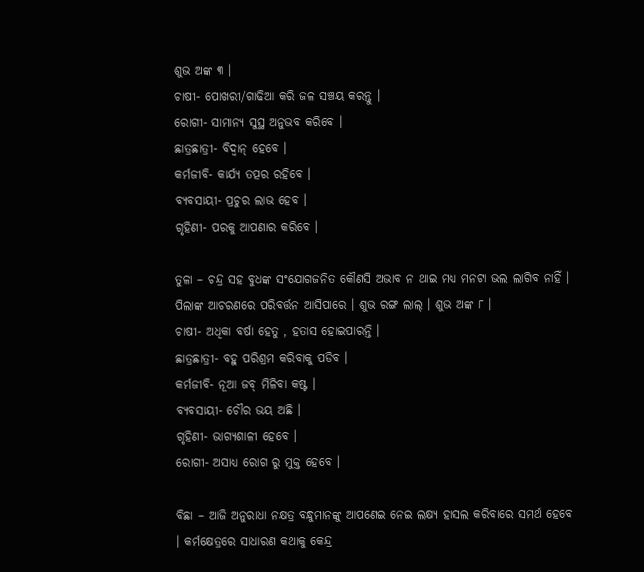ଶୁଭ ଅଙ୍କ ୩ ।
ଚାଷୀ- ପୋଖରୀ/ଗାଢିଆ କରି ଜଳ ସଞ୍ଚୟ କରନ୍ତୁ ।
ରୋଗୀ- ସାମାନ୍ୟ ସୁସ୍ଥ ଅନୁଭବ କରିବେ ।
ଛାତ୍ରଛାତ୍ରୀ- ବିଦ୍ୱାନ୍ ହେବେ ।
କର୍ମଜୀବି- କାର୍ଯ୍ୟ ତତ୍ପର ରହିବେ ।
ବ୍ୟବସାୟୀ- ପ୍ରଚୁର ଲାଭ ହେବ ।
ଗୃହିଣୀ- ପରକୁ ଆପଣାର କରିବେ ।

ତୁଳା – ଚନ୍ଦ୍ର ସହ ବୁଧଙ୍କ ସଂଯୋଗଜନିତ କୌଣସି ଅଭାବ ନ ଥାଇ ମଧ୍ୟ ମନଟା ଭଲ ଲାଗିବ ନାହିଁ । ପିଲାଙ୍କ ଆଚରଣରେ ପରିବର୍ତ୍ତନ ଆସିପାରେ । ଶୁଭ ରଙ୍ଗ ଲାଲ୍ । ଶୁଭ ଅଙ୍କ ୮ ।
ଚାଷୀ- ଅଧିକା ବର୍ଷା ହେତୁ , ହତାସ ହୋଇପାରନ୍ତି ।
ଛାତ୍ରଛାତ୍ରୀ- ବହୁ ପରିଶ୍ରମ କରିବାକୁ ପଡିବ ।
କର୍ମଜୀବି- ନୂଆ ଜବ୍ ମିଳିବା କଷ୍ଟ ।
ବ୍ୟବସାୟୀ- ଚୌର ଭୟ ଅଛି ।
ଗୃହିଣୀ- ଭାଗ୍ୟଶାଳୀ ହେବେ ।
ରୋଗୀ- ଅସାଧ୍ୟ ରୋଗ ରୁ ମୁକ୍ତ ହେବେ ।

ବିଛା – ଆଜି ଅନୁରାଧା ନକ୍ଷତ୍ର ବନ୍ଧୁମାନଙ୍କୁ ଆପଣେଇ ନେଇ ଲକ୍ଷ୍ୟ ହାସଲ କରିବାରେ ସମର୍ଥ ହେବେ । କର୍ମକ୍ଷେତ୍ରରେ ସାଧାରଣ କଥାକୁ କେନ୍ଦ୍ର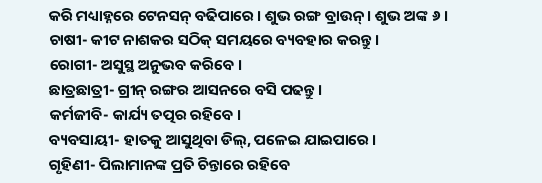କରି ମଧ୍ୟାହ୍ନରେ ଟେନସନ୍ ବଢିପାରେ । ଶୁଭ ରଙ୍ଗ ବ୍ରାଉନ୍ । ଶୁଭ ଅଙ୍କ ୬ ।
ଚାଷୀ- କୀଟ ନାଶକର ସଠିକ୍ ସମୟରେ ବ୍ୟବହାର କରନ୍ତୁ ।
ରୋଗୀ- ଅସୁସ୍ଥ ଅନୁଭବ କରିବେ ।
ଛାତ୍ରଛାତ୍ରୀ- ଗ୍ରୀନ୍ ରଙ୍ଗର ଆସନରେ ବସି ପଢନ୍ତୁ ।
କର୍ମଜୀବି- କାର୍ଯ୍ୟ ତତ୍ପର ରହିବେ ।
ବ୍ୟବସାୟୀ- ହାତକୁ ଆସୁଥିବା ଡିଲ୍‌, ପଳେଇ ଯାଇପାରେ ।
ଗୃହିଣୀ- ପିଲାମାନଙ୍କ ପ୍ରତି ଚିନ୍ତାରେ ରହିବେ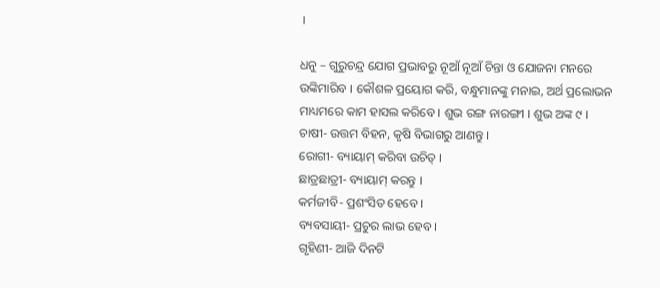।

ଧନୁ – ଗୁରୁଚନ୍ଦ୍ର ଯୋଗ ପ୍ରଭାବରୁ ନୂଆଁ ନୂଆଁ ଚିନ୍ତା ଓ ଯୋଜନା ମନରେ ଉଙ୍କିମାରିବ । କୌଶଳ ପ୍ରୟୋଗ କରି, ବନ୍ଧୁମାନଙ୍କୁ ମନାଇ, ଅର୍ଥ ପ୍ରଲୋଭନ ମାଧ୍ୟମରେ କାମ ହାସଲ କରିବେ । ଶୁଭ ରଙ୍ଗ ନାରଙ୍ଗୀ । ଶୁଭ ଅଙ୍କ ୯ ।
ଚାଷୀ- ଉତ୍ତମ ବିହନ, କୃଷି ବିଭାଗରୁ ଆଣନ୍ତୁ ।
ରୋଗୀ- ବ୍ୟାୟାମ୍ କରିବା ଉଚିତ୍ ।
ଛାତ୍ରଛାତ୍ରୀ- ବ୍ୟାୟାମ୍ କରନ୍ତୁ ।
କର୍ମଜୀବି- ପ୍ରଶଂସିତ ହେବେ ।
ବ୍ୟବସାୟୀ- ପ୍ରଚୁର ଲାଭ ହେବ ।
ଗୃହିଣୀ- ଆଜି ଦିନଟି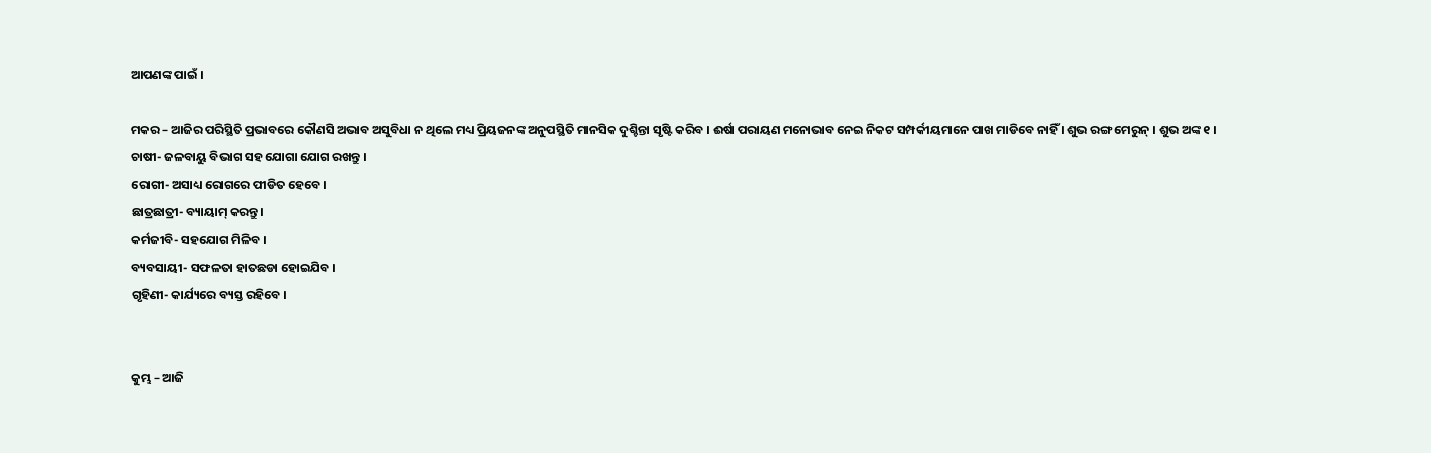ଆପଣଙ୍କ ପାଇଁ ।

ମକର – ଆଜିର ପରିସ୍ଥିତି ପ୍ରଭାବରେ କୌଣସି ଅଭାବ ଅସୁବିଧା ନ ଥିଲେ ମଧ୍ୟ ପ୍ରିୟଜନଙ୍କ ଅନୁପସ୍ଥିତି ମାନସିକ ଦୁଶ୍ଚିନ୍ତା ସୃଷ୍ଟି କରିବ । ଈର୍ଷା ପରାୟଣ ମନୋଭାବ ନେଇ ନିକଟ ସମ୍ପର୍କୀୟମାନେ ପାଖ ମାଡିବେ ନାହିଁ । ଶୁଭ ରଙ୍ଗ ମେରୁନ୍ । ଶୁଭ ଅଙ୍କ ୧ ।
ଚାଷୀ- ଜଳବାୟୁ ବିଭାଗ ସହ ଯୋଗା ଯୋଗ ରଖନ୍ତୁ ।
ରୋଗୀ- ଅସାଧ୍ୟ ରୋଗରେ ପୀଡିତ ହେବେ ।
ଛାତ୍ରଛାତ୍ରୀ- ବ୍ୟାୟାମ୍ କରନ୍ତୁ ।
କର୍ମଜୀବି- ସହଯୋଗ ମିଳିବ ।
ବ୍ୟବସାୟୀ- ସଫଳତା ହାତଛଡା ହୋଇଯିବ ।
ଗୃହିଣୀ- କାର୍ଯ୍ୟରେ ବ୍ୟସ୍ତ ରହିବେ ।


କୁମ୍ଭ – ଆଜି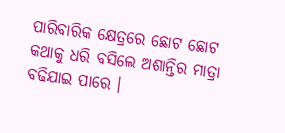ପାରିବାରିକ କ୍ଷେତ୍ରରେ ଛୋଟ ଛୋଟ କଥାକୁ ଧରି ବସିଲେ ଅଶାନ୍ତିର ମାତ୍ରା ବଢିଯାଇ ପାରେ ।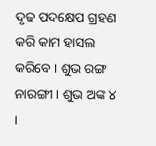ଦୃଢ ପଦକ୍ଷେପ ଗ୍ରହଣ କରି କାମ ହାସଲ କରିବେ । ଶୁଭ ରଙ୍ଗ ନାରଙ୍ଗୀ । ଶୁଭ ଅଙ୍କ ୪ ।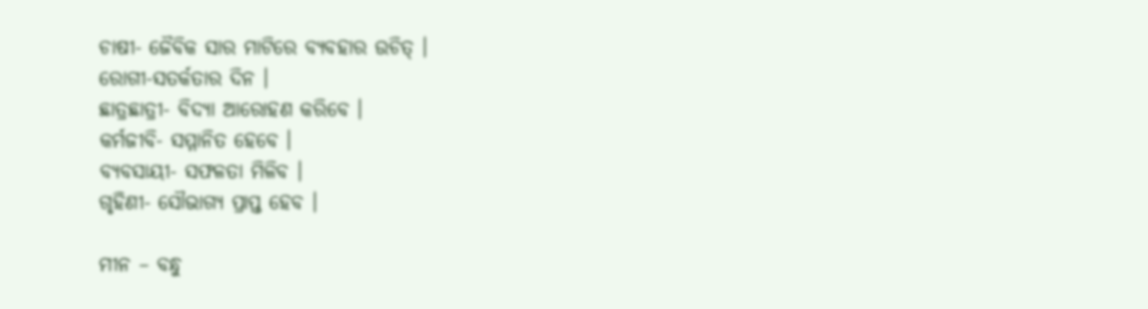ଚାଷୀ- ଜୈବିକ ସାର ମାଟିରେ ବ୍ୟବହାର ଉଚିତ୍ ।
ରୋଗୀ-ସତର୍କତାର ଦିନ ।
ଛାତ୍ରଛାତ୍ରୀ- ବିଦ୍ୟା ଆରୋହଣ କରିବେ ।
କର୍ମଜୀବି- ସମ୍ମାନିତ ହେବେ ।
ବ୍ୟବସାୟୀ- ସଫଳତା ମିଳିବ ।
ଗୃହିଣୀ- ସୌଭାଗ୍ୟ ପ୍ରାପ୍ତ ହେବ ।

ମୀନ – ବନ୍ଧୁ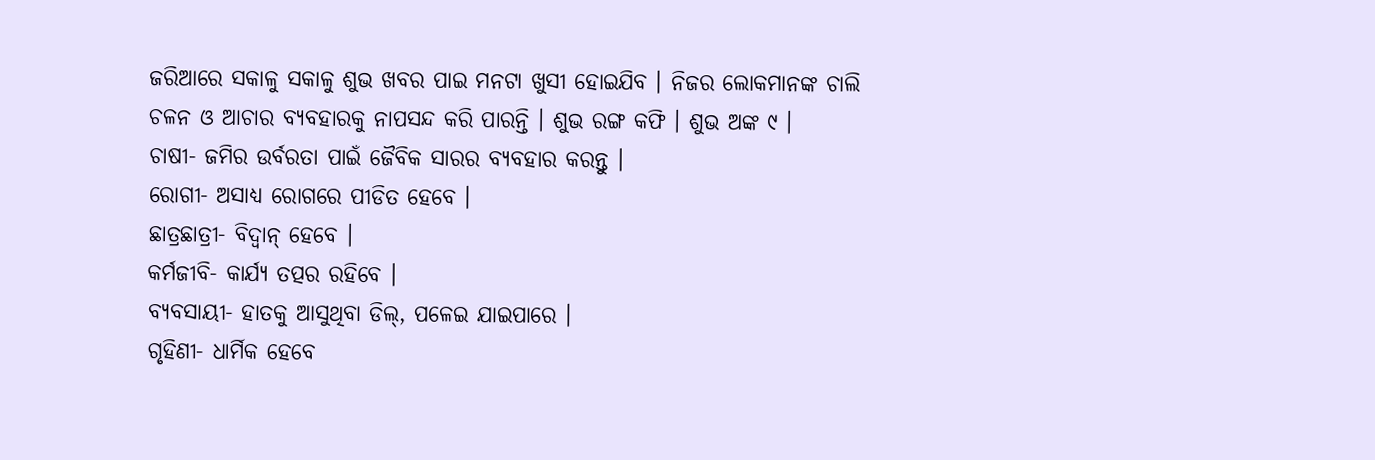ଜରିଆରେ ସକାଳୁ ସକାଳୁ ଶୁଭ ଖବର ପାଇ ମନଟା ଖୁସୀ ହୋଇଯିବ । ନିଜର ଲୋକମାନଙ୍କ ଚାଲି ଚଳନ ଓ ଆଚାର ବ୍ୟବହାରକୁ ନାପସନ୍ଦ କରି ପାରନ୍ତି । ଶୁଭ ରଙ୍ଗ କଫି । ଶୁଭ ଅଙ୍କ ୯ ।
ଚାଷୀ- ଜମିର ଉର୍ବରତା ପାଇଁ ଜୈବିକ ସାରର ବ୍ୟବହାର କରନ୍ତୁ ।
ରୋଗୀ- ଅସାଧ୍ୟ ରୋଗରେ ପୀଡିତ ହେବେ ।
ଛାତ୍ରଛାତ୍ରୀ- ବିଦ୍ୱାନ୍ ହେବେ ।
କର୍ମଜୀବି- କାର୍ଯ୍ୟ ତତ୍ପର ରହିବେ ।
ବ୍ୟବସାୟୀ- ହାତକୁ ଆସୁଥିବା ଡିଲ୍‌, ପଳେଇ ଯାଇପାରେ ।
ଗୃହିଣୀ- ଧାର୍ମିକ ହେବେ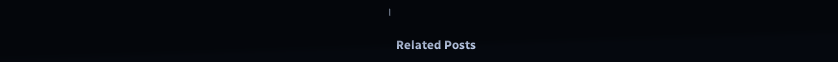।

   Related Posts